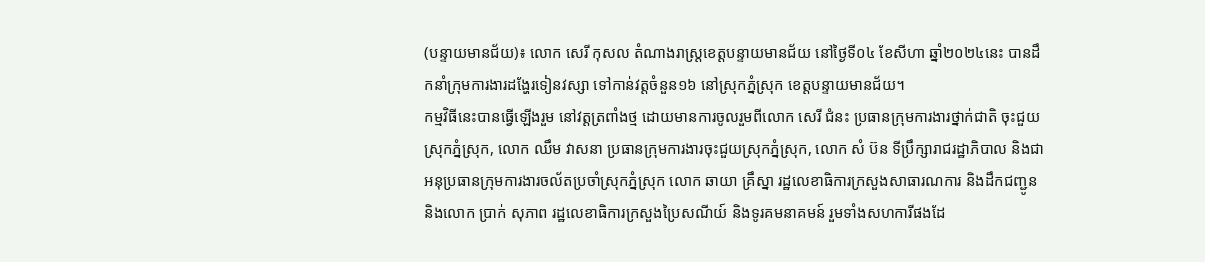(បន្ទាយមានជ័យ)៖ លោក សេរី កុសល តំណាងរាស្ដ្រខេត្ដបន្ទាយមានជ័យ នៅថ្ងៃទី០៤ ខែសីហា ឆ្នាំ២០២៤នេះ បានដឹកនាំក្រុមការងារដង្ហែរទៀនវស្សា ទៅកាន់វត្ដចំនួន១៦ នៅស្រុកភ្នំស្រុក ខេត្ដបន្ទាយមានជ័យ។
កម្មវិធីនេះបានធ្វើឡើងរួម នៅវត្ដត្រពាំងថ្ម ដោយមានការចូលរួមពីលោក សេរី ជំនះ ប្រធានក្រុមការងារថ្នាក់ជាតិ ចុះជួយស្រុកភ្នំស្រុក, លោក ឈឹម វាសនា ប្រធានក្រុមការងារចុះជួយស្រុកភ្នំស្រុក, លោក សំ ប៊ន ទីប្រឹក្សារាជរដ្ឋាភិបាល និងជាអនុប្រធានក្រុមការងារចល័តប្រចាំស្រុកភ្នំស្រុក លោក ឆាយា គ្រឹស្នា រដ្ឋលេខាធិការក្រសួងសាធារណការ និងដឹកជញ្ជូន និងលោក ប្រាក់ សុភាព រដ្ឋលេខាធិការក្រសួងប្រៃសណីយ៍ និងទូរគមនាគមន៍ រួមទាំងសហការីផងដែ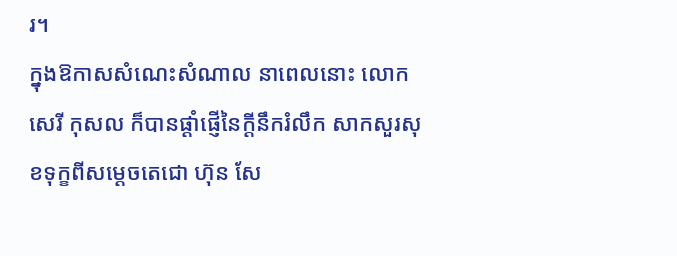រ។
ក្នុងឱកាសសំណេះសំណាល នាពេលនោះ លោក សេរី កុសល ក៏បានផ្ដាំផ្ញើនៃក្ដីនឹករំលឹក សាកសួរសុខទុក្ខពីសម្ដេចតេជោ ហ៊ុន សែ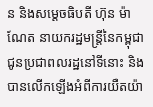ន និងសម្ដេចធិបតី ហ៊ុន ម៉ាណែត នាយករដ្ឋមន្ដ្រីនៃកម្ពុជា ជូនប្រជាពលរដ្ឋនៅទីនោះ និងបានលើកឡើងអំពីការយឺតយ៉ា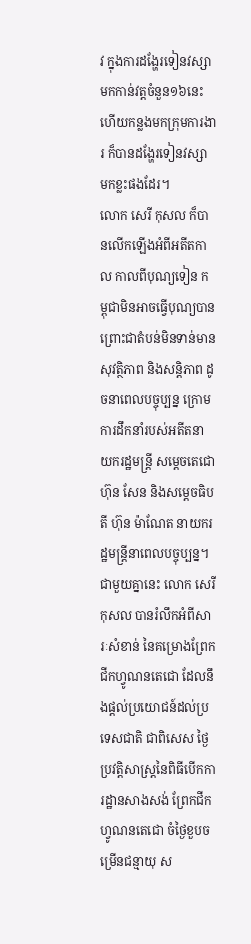វ ក្នុងការដង្ហែរទៀនវស្សា មកកាន់វត្ដចំនួន១៦នេះ ហើយកន្លងមកក្រុមការងារ ក៏បានដង្ហែរទៀនវស្សា មកខ្លះផងដែរ។
លោក សេរី កុសល ក៏បានលើកឡើងអំពីអតីតកាល កាលពីបុណ្យទៀន កម្ពុជាមិនអាចធ្វើបុណ្យបាន ព្រោះជាតំបន់មិនទាន់មានសុវត្ថិភាព និងសន្ដិភាព ដូចនាពេលបច្ចុប្បន្ន ក្រោមការដឹកនាំរបស់អតីតនាយករដ្ឋមន្ដ្រី សម្ដេចតេជោ ហ៊ុន សែន និងសម្ដេចធិបតី ហ៊ុន ម៉ាណែត នាយករដ្ឋមន្ដ្រីនាពេលបច្ចុប្បន្ន។
ជាមួយគ្នានេះ លោក សេរី កុសល បានរំលឹកអំពីសារៈសំខាន់ នៃគម្រោងព្រែកជីកហ្វូណនតេជោ ដែលនឹងផ្ដល់ប្រយោជន៍ដល់ប្រទេសជាតិ ជាពិសេស ថ្ងៃប្រវត្តិសាស្រ្តនៃពិធីបើកការដ្ឋានសាងសង់ ព្រែកជីកហ្វូណនតេជោ ចំថ្ងៃខួបចម្រើនជន្មាយុ ស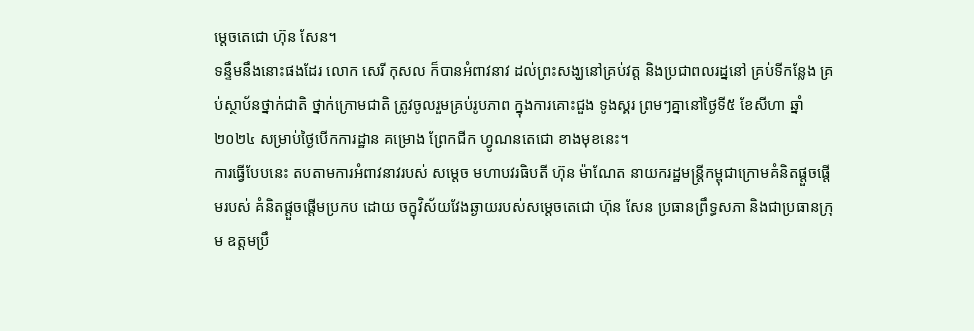ម្ដេចតេជោ ហ៊ុន សែន។
ទន្ទឹមនឹងនោះផងដែរ លោក សេរី កុសល ក៏បានអំពាវនាវ ដល់ព្រះសង្ឃនៅគ្រប់វត្ត និងប្រជាពលរដ្ននៅ គ្រប់ទីកន្លែង គ្រប់ស្ថាប័នថ្នាក់ជាតិ ថ្នាក់ក្រោមជាតិ ត្រូវចូលរួមគ្រប់រូបភាព ក្នុងការគោះជួង ទូងស្គរ ព្រមៗគ្នានៅថ្ងៃទី៥ ខែសីហា ឆ្នាំ២០២៤ សម្រាប់ថ្ងៃបើកការដ្ឋាន គម្រោង ព្រែកជីក ហ្វូណនតេជោ ខាងមុខនេះ។
ការធ្វើបែបនេះ តបតាមការអំពាវនាវរបស់ សម្តេច មហាបវរធិបតី ហ៊ុន ម៉ាណែត នាយករដ្ឋមន្ត្រីកម្ពុជាក្រោមគំនិតផ្តួចផ្តើមរបស់ គំនិតផ្តួចផ្តើមប្រកប ដោយ ចក្ខុវិស័យវែងឆ្ងាយរបស់សម្តេចតេជោ ហ៊ុន សែន ប្រធានព្រឹទ្ធសភា និងជាប្រធានក្រុម ឧត្តមប្រឹ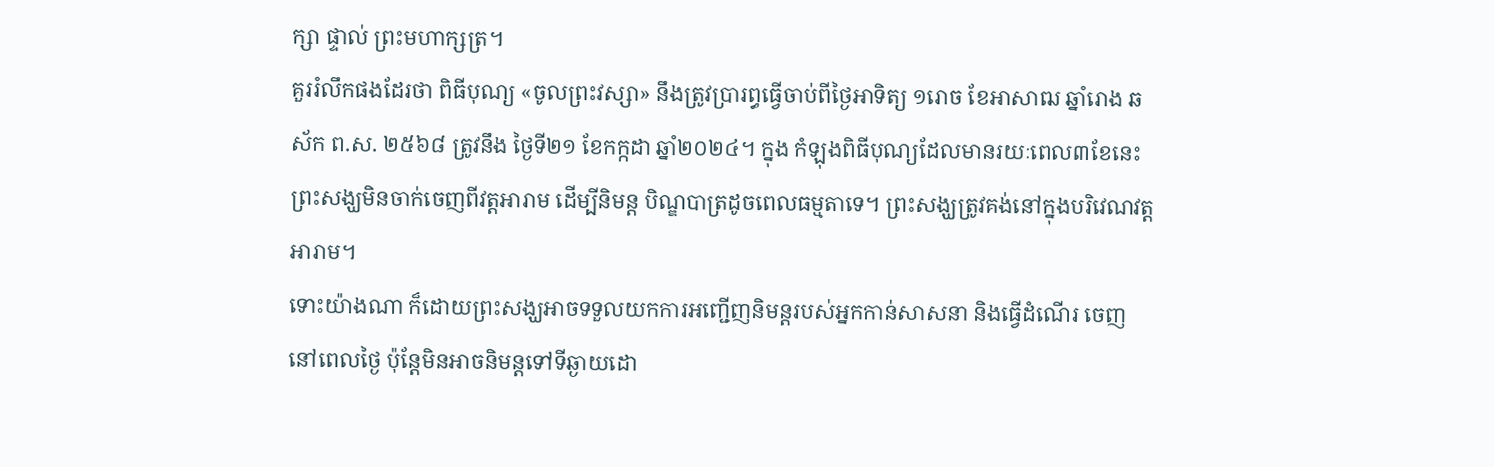ក្សា ផ្ទាល់ ព្រះមហាក្សត្រ។
គួររំលឹកផងដែរថា ពិធីបុណ្យ «ចូលព្រះវស្សា» នឹងត្រូវប្រារព្ធធ្វើចាប់ពីថ្ងៃអាទិត្យ ១រោច ខែអាសាឍ ឆ្នាំរោង ឆស័ក ព.ស. ២៥៦៨ ត្រូវនឹង ថ្ងៃទី២១ ខែកក្កដា ឆ្នាំ២០២៤។ ក្នុង កំឡុងពិធីបុណ្យដែលមានរយៈពេល៣ខែនេះព្រះសង្ឃមិនចាក់ចេញពីវត្តអារាម ដើម្បីនិមន្ត បិណ្ឌបាត្រដូចពេលធម្មតាទេ។ ព្រះសង្ឃត្រូវគង់នៅក្នុងបរិវេណវត្តអារាម។
ទោះយ៉ាងណា ក៏ដោយព្រះសង្ឃអាចទទួលយកការអញ្ជើញនិមន្តរបស់អ្នកកាន់សាសនា និងធ្វើដំណើរ ចេញនៅពេលថ្ងៃ ប៉ុន្តែមិនអាចនិមន្តទៅទីឆ្ងាយដោ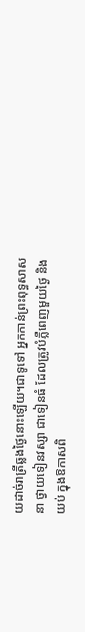យដាច់រាត្រីឆ្លងថ្ងៃនោះឡើយ។ជាទូទៅ អ្នកកាន់ព្រះពុទ្ធសាសនា ថ្វាយទៀនវស្សា ជាទៀនធំ ដែលត្រូវបំភ្លឺពេញមួយថ្ងៃ និងយប់ ក្នុងឱកាសពិ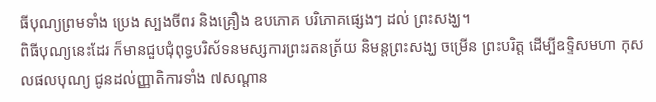ធីបុណ្យព្រមទាំង ប្រេង ស្បងចីពរ និងគ្រឿង ឧបភោគ បរិភោគផ្សេងៗ ដល់ ព្រះសង្ឃ។
ពិធីបុណ្យនេះដែរ ក៏មានជួបជុំពុទ្ធបរិស័ទនមស្សការព្រះរតនត្រ័យ និមន្តព្រះសង្ឃ ចម្រើន ព្រះបរិត្ត ដើម្បីឧទ្ទិសមហា កុសលផលបុណ្យ ជូនដល់ញ្ញាតិការទាំង ៧សណ្តាន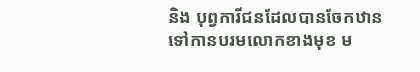និង បុព្វការីជនដែលបានចែកឋានទៅកានបរមលោកខាងមុខ ម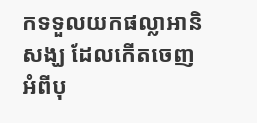កទទួលយកផល្លាអានិសង្ឃ ដែលកើតចេញ អំពីបុ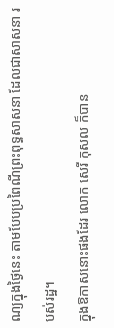ណ្យក្នុងថ្ងៃនេះ តាមបែបប្រពៃណីព្រះពុទ្ធសាសនា ដែលជាសាសនា របស់រដ្ឋ។
ក្នុងឱកាសនោះផងដែរ លោក សេរី កុសល ក៏បាន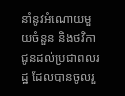នាំនូវអំណោយមួយចំនួន និងថវិកាជូនដល់ប្រជាពលរដ្ឋ ដែលបានចូលរួ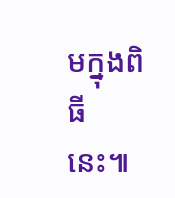មក្នុងពិធីនេះ៕